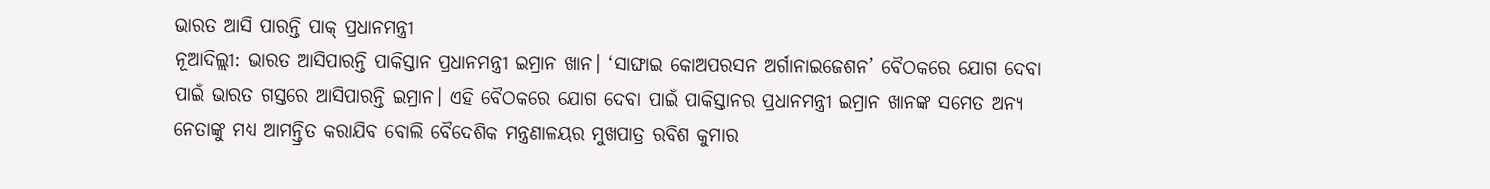ଭାରତ ଆସି ପାରନ୍ତି ପାକ୍ ପ୍ରଧାନମନ୍ତ୍ରୀ
ନୂଆଦିଲ୍ଲୀ: ଭାରତ ଆସିପାରନ୍ତି ପାକିସ୍ତାନ ପ୍ରଧାନମନ୍ତ୍ରୀ ଇମ୍ରାନ ଖାନ। ‘ସାଙ୍ଘାଇ କୋଅପରସନ ଅର୍ଗାନାଇଜେଶନ’ ବୈଠକରେ ଯୋଗ ଦେବା ପାଇଁ ଭାରତ ଗସ୍ତରେ ଆସିପାରନ୍ତି ଇମ୍ରାନ। ଏହି ବୈଠକରେ ଯୋଗ ଦେବା ପାଇଁ ପାକିସ୍ତାନର ପ୍ରଧାନମନ୍ତ୍ରୀ ଇମ୍ରାନ ଖାନଙ୍କ ସମେତ ଅନ୍ୟ ନେତାଙ୍କୁ ମଧ୍ୟ ଆମନ୍ତ୍ରିତ କରାଯିବ ବୋଲି ବୈଦେଶିକ ମନ୍ତ୍ରଣାଳୟର ମୁଖପାତ୍ର ରବିଶ କୁମାର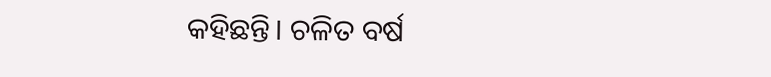କହିଛନ୍ତି। ଚଳିତ ବର୍ଷ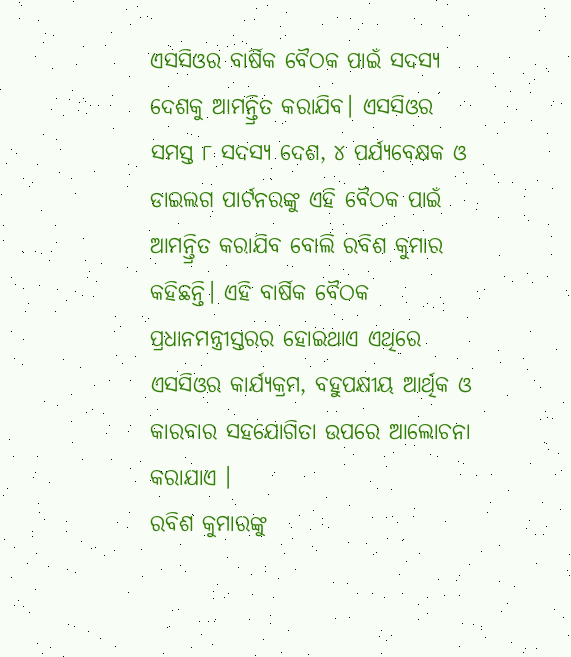ଏସସିଓର ବାର୍ଷିକ ବୈଠକ ପାଇଁ ସଦସ୍ୟ ଦେଶକୁ ଆମନ୍ତ୍ରିତ କରାଯିବ। ଏସସିଓର ସମସ୍ତ ୮ ସଦସ୍ୟ ଦେଶ, ୪ ପର୍ଯ୍ୟବେକ୍ଷକ ଓ ଡାଇଲଗ ପାର୍ଟନରଙ୍କୁ ଏହି ବୈଠକ ପାଇଁ ଆମନ୍ତ୍ରିତ କରାଯିବ ବୋଲି ରବିଶ କୁମାର କହିଛନ୍ତି। ଏହି ବାର୍ଷିକ ବୈଠକ ପ୍ରଧାନମନ୍ତ୍ରୀସ୍ତରର ହୋଇଥାଏ ଏଥିରେ ଏସସିଓର କାର୍ଯ୍ୟକ୍ରମ, ବହୁପକ୍ଷୀୟ ଆର୍ଥିକ ଓ କାରବାର ସହଯୋଗିତା ଉପରେ ଆଲୋଚନା କରାଯାଏ ।
ରବିଶ କୁମାରଙ୍କୁ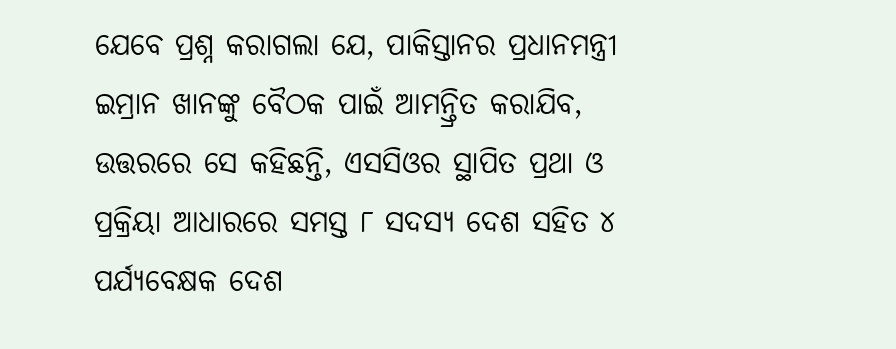ଯେବେ ପ୍ରଶ୍ନ କରାଗଲା ଯେ, ପାକିସ୍ତାନର ପ୍ରଧାନମନ୍ତ୍ରୀ ଇମ୍ରାନ ଖାନଙ୍କୁ ବୈଠକ ପାଇଁ ଆମନ୍ତ୍ରିତ କରାଯିବ, ଉତ୍ତରରେ ସେ କହିଛନ୍ତି, ଏସସିଓର ସ୍ଥାପିତ ପ୍ରଥା ଓ ପ୍ରକ୍ରିୟା ଆଧାରରେ ସମସ୍ତ ୮ ସଦସ୍ୟ ଦେଶ ସହିତ ୪ ପର୍ଯ୍ୟବେକ୍ଷକ ଦେଶ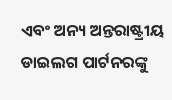ଏବଂ ଅନ୍ୟ ଅନ୍ତରାଷ୍ଟ୍ରୀୟ ଡାଇଲଗ ପାର୍ଟନରଙ୍କୁ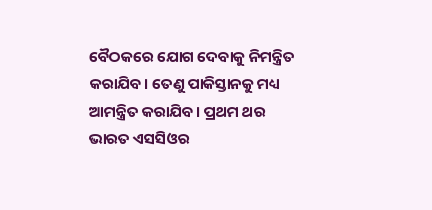ବୈଠକରେ ଯୋଗ ଦେବାକୁ ନିମନ୍ତ୍ରିତ କରାଯିବ। ତେଣୁ ପାକିସ୍ତାନକୁ ମଧ୍ୟ ଆମନ୍ତ୍ରିତ କରାଯିବ। ପ୍ରଥମ ଥର ଭାରତ ଏସସିଓର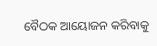ବୈଠକ ଆୟୋଜନ କରିବାକୁ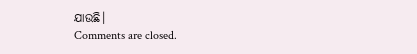ଯାଉଛି।
Comments are closed.